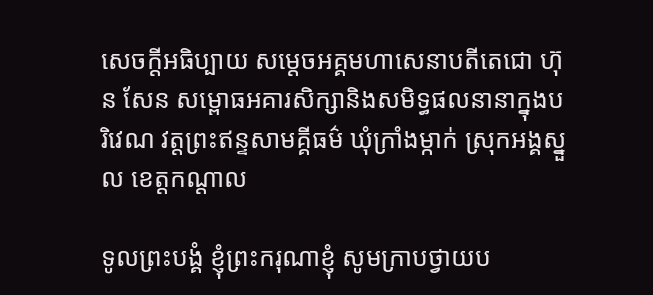សេចក្ដីអធិប្បាយ សម្ដេចអគ្គមហាសេនាបតីតេជោ ហ៊ុន សែន សម្ពោធអគារសិក្សានិងសមិទ្ធផលនានាក្នុងបរិវេណ វត្តព្រះឥន្ទសាមគ្គីធម៌ ឃុំក្រាំងម្កាក់ ស្រុកអង្គស្នួល ខេត្តកណ្តាល

ទូលព្រះបង្គំ ខ្ញុំព្រះករុណាខ្ញុំ សូមក្រាបថ្វាយប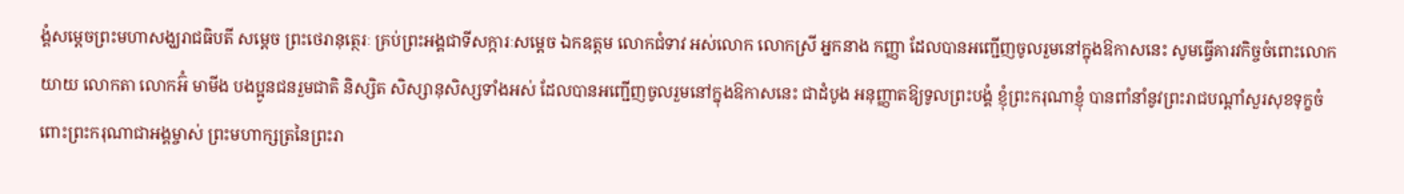ង្គំសម្ដេចព្រះមហាសង្ឃរាជធិបតី សម្ដេច ព្រះថេរានុត្ថេរៈ គ្រប់ព្រះអង្គជាទីសក្ការៈសម្ដេច ឯកឧត្តម លោកជំទាវ អស់លោក លោកស្រី អ្នកនាង កញ្ញា ដែលបានអញ្ជើញចូលរួមនៅក្នុងឱកាសនេះ សូមធ្វើគារវកិច្ចចំពោះលោកយាយ លោកតា លោកអ៊ំ មាមីង បងប្អូនជនរួមជាតិ និស្សិត សិស្សានុសិស្សទាំងអស់ ដែលបានអញ្ជើញចូលរួមនៅក្នុងឱកាសនេះ ជាដំបូង អនុញ្ញាតឱ្យទូលព្រះបង្គំ ខ្ញុំព្រះករុណាខ្ញុំ បានពាំនាំនូវព្រះរាជបណ្ដាំសួរសុខទុក្ខចំពោះព្រះករុណាជាអង្គម្ចាស់ ព្រះមហាក្សត្រនៃព្រះរា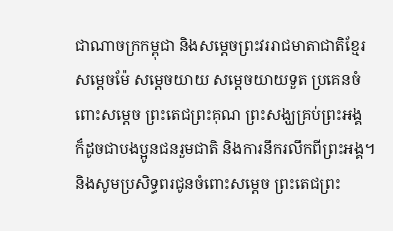ជាណាចក្រកម្ពុជា និងសម្ដេចព្រះវររាជមាតាជាតិខ្មែរ សម្ដេចម៉ែ សម្ដេចយាយ សម្ដេចយាយទួត ប្រគេនចំពោះសម្ដេច ព្រះតេជព្រះគុណ ព្រះសង្ឃគ្រប់ព្រះអង្គ ក៏ដូចជាបងប្អូនជនរួមជាតិ និងការនឹករលឹកពីព្រះអង្គ។ និងសូមប្រសិទ្ធពរជូនចំពោះសម្ដេច ព្រះតេជព្រះ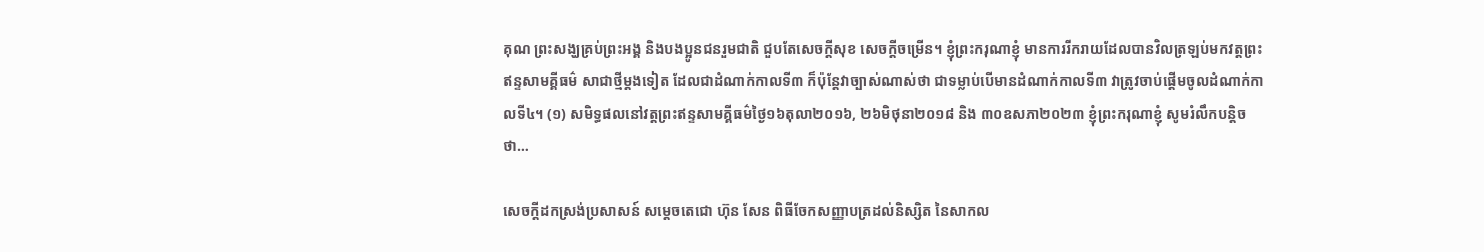គុណ ព្រះសង្ឃគ្រប់ព្រះអង្គ និងបងប្អូនជនរួមជាតិ ជួបតែសេចក្ដីសុខ សេចក្ដីចម្រើន។ ខ្ញុំព្រះករុណាខ្ញុំ មានការរីករាយដែលបានវិលត្រឡប់មកវត្តព្រះឥន្ទសាមគ្គីធម៌ សាជាថ្មីម្ដងទៀត ដែលជាដំណាក់កាលទី៣ ក៏ប៉ុន្តែវាច្បាស់ណាស់ថា ជាទម្លាប់បើមានដំណាក់កាលទី៣ វាត្រូវចាប់ផ្ដើមចូលដំណាក់កាលទី៤។ (១) សមិទ្ធផលនៅវត្តព្រះឥន្ទសាមគ្គីធម៌ថ្ងៃ១៦តុលា២០១៦, ២៦មិថុនា២០១៨ និង ៣០ឧសភា២០២៣ ខ្ញុំព្រះករុណាខ្ញុំ សូមរំលឹកបន្តិចថា…

សេចក្តីដកស្រង់ប្រសាសន៍ សម្តេចតេជោ ហ៊ុន សែន ពិធីចែកសញ្ញាបត្រដល់និស្សិត នៃសាកល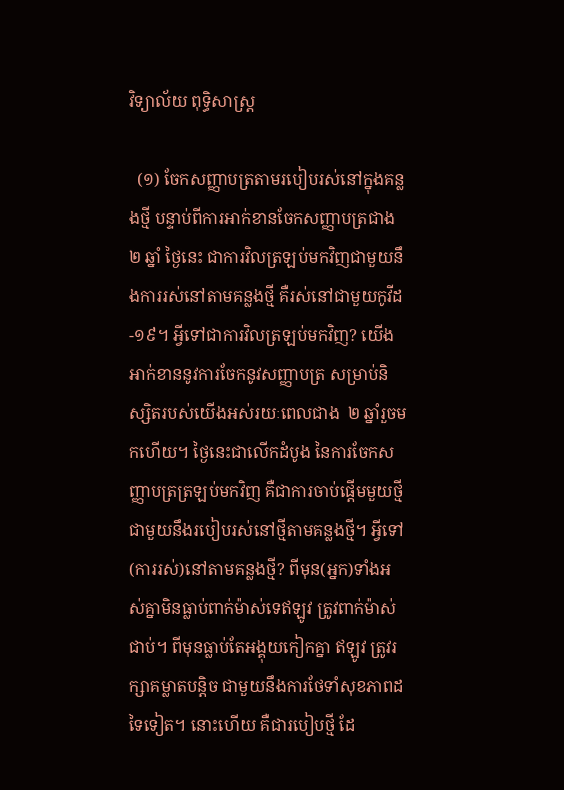វិទ្យាល័យ ពុទ្ធិសាស្ត្រ

  (១) ចែកសញ្ញាបត្រតាមរបៀបរស់នៅក្នុងគន្លងថ្មី បន្ទាប់ពីការអាក់ខានចែកសញ្ញាបត្រជាង ២ ឆ្នាំ ថ្ងៃនេះ ជាការវិលត្រឡប់មកវិញជាមួយនឹងការរស់នៅតាមគន្លងថ្មី គឺរស់នៅជាមួយកូវីដ-១៩។ អ្វីទៅជាការវិលត្រឡប់មកវិញ? យើងអាក់ខាននូវការចែកនូវសញ្ញាបត្រ សម្រាប់និស្សិតរបស់យើងអស់រយៈពេលជាង  ២ ឆ្នាំរួចមកហើយ។ ថ្ងៃនេះជាលើកដំបូង នៃការចែកសញ្ញាបត្រត្រឡប់មកវិញ គឺជាការចាប់ផ្ដើមមួយថ្មីជាមួយនឹងរបៀបរស់នៅថ្មីតាមគន្លងថ្មី។ អ្វីទៅ(ការរស់)នៅតាមគន្លងថ្មី? ពីមុន(អ្នក)ទាំងអស់គ្នាមិនធ្លាប់ពាក់ម៉ាស់ទេឥឡូវ ត្រូវពាក់ម៉ាស់ជាប់។ ពីមុនធ្លាប់តែអង្គុយកៀកគ្នា ឥឡូវ ត្រូវរក្សាគម្លាតបន្ដិច ជាមួយនឹងការថែទាំសុខភាពដទៃទៀត។ នោះហើយ គឺជារបៀបថ្មី ដែ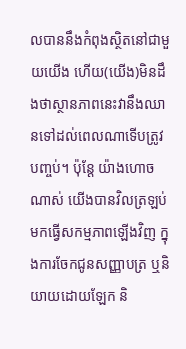លបាននឹងកំពុងស្ថិតនៅជាមួយយើង ហើយ(យើង)មិនដឹងថាស្ថានភាពនេះវានឹងឈានទៅដល់ពេលណាទើបត្រូវបញ្ចប់។ ប៉ុន្ដែ យ៉ាងហោចណាស់ យើងបានវិលត្រឡប់មកធ្វើសកម្មភាពឡើងវិញ ក្នុងការចែកជូនសញ្ញាបត្រ ឬនិយាយដោយឡែក និ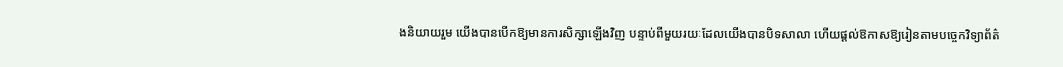ងនិយាយរួម យើងបានបើកឱ្យមានការសិក្សាឡើងវិញ បន្ទាប់ពីមួយរយៈដែលយើងបានបិទសាលា ហើយផ្ដល់ឱកាសឱ្យរៀនតាមបច្ចេកវិទ្យាព័ត៌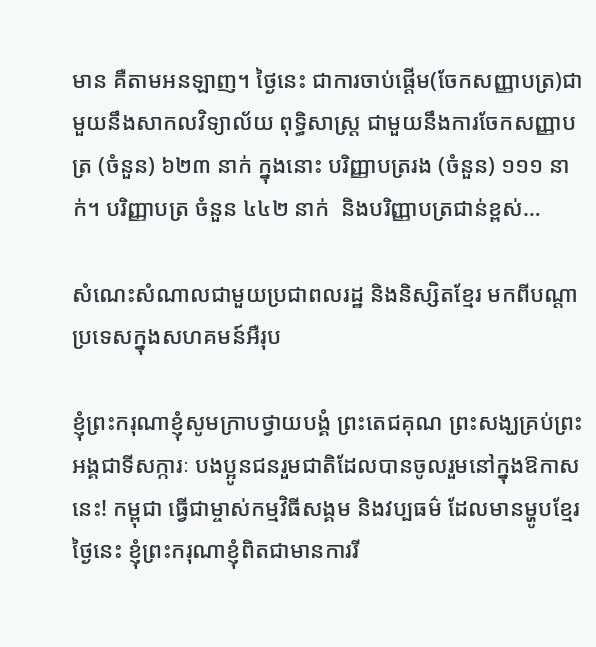មាន គឺតាមអនឡាញ។ ថ្ងៃនេះ ជាការចាប់ផ្ដើម(ចែកសញ្ញាបត្រ)ជាមួយនឹងសាកលវិទ្យាល័យ ពុទ្ធិសាស្ដ្រ ជាមួយនឹងការចែកសញ្ញាបត្រ (ចំនួន) ៦២៣ នាក់ ក្នុងនោះ បរិញ្ញាបត្ររង (ចំនួន) ១១១ នាក់។ បរិញ្ញាបត្រ ចំនួន ៤៤២ នាក់  និងបរិញ្ញាបត្រជាន់ខ្ពស់…

សំណេះសំណាលជាមួយប្រជាពលរដ្ឋ និងនិស្សិតខ្មែរ មកពីបណ្តាប្រទេសក្នុងសហគមន៍អឺរុប

ខ្ញុំព្រះករុណាខ្ញុំសូមក្រាបថ្វាយបង្គំ ព្រះតេជគុណ ព្រះសង្ឃគ្រប់ព្រះអង្គជាទីសក្ការៈ បងប្អូនជនរួមជាតិដែលបានចូលរួមនៅក្នុងឱកាសនេះ! កម្ពុជា ធ្វើជាម្ចាស់កម្មវិធីសង្គម និងវប្បធម៌ ដែលមានម្ហូបខ្មែរ ថ្ងៃនេះ ខ្ញុំព្រះករុណាខ្ញុំពិតជាមានការរី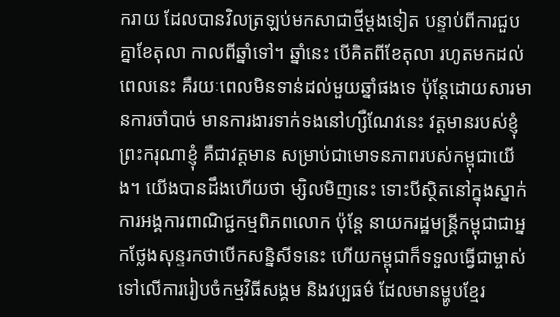ករាយ ដែលបានវិលត្រឡប់មកសាជាថ្មីម្ដងទៀត បន្ទាប់ពីការជួបគ្នាខែតុលា កាលពីឆ្នាំទៅ។ ឆ្នាំនេះ បើគិតពីខែតុលា រហូតមកដល់ពេលនេះ គឺរយៈពេលមិនទាន់ដល់មួយឆ្នាំផងទេ ប៉ុន្តែដោយសារមានការចាំបាច់ មានការងារទាក់ទងនៅហ្សឺណែវនេះ វត្តមានរបស់ខ្ញុំព្រះករុណាខ្ញុំ គឺជាវត្តមាន សម្រាប់ជាមោទនភាពរបស់កម្ពុជាយើង។ យើងបានដឹងហើយថា ម្សិលមិញនេះ ទោះបីស្ថិតនៅក្នុងស្នាក់ការអង្គការពាណិជ្ជកម្មពិភពលោក ប៉ុន្តែ នាយករដ្ឋមន្រ្តីកម្ពុជាជាអ្នកថ្លែងសុន្ទរកថាបើកសន្និសីទនេះ ហើយកម្ពុជាក៏ទទួលធ្វើជាម្ចាស់ទៅលើការរៀបចំកម្មវិធីសង្គម និងវប្បធម៌ ដែលមានម្ហូបខ្មែរ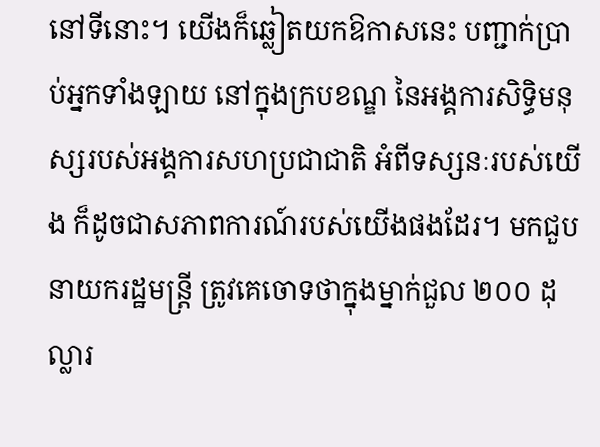នៅទីនោះ។ យើងក៏ឆ្លៀតយកឱកាសនេះ បញ្ជាក់ប្រាប់អ្នកទាំងឡាយ នៅក្នុងក្របខណ្ឌ នៃអង្គការសិទ្ធិមនុស្សរបស់អង្គការសហប្រជាជាតិ អំពីទស្សនៈរបស់យើង ក៏ដូចជាសភាពការណ៍របស់យើងផងដែរ។ មកជួបនាយករដ្ឋមន្ត្រី ត្រូវគេចោទថាក្នុងម្នាក់ជួល ២០០ ដុល្លារ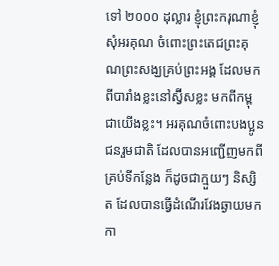ទៅ ២០០០ ដុល្លារ ខ្ញុំព្រះករុណាខ្ញុំសុំអរគុណ ចំពោះព្រះតេជព្រះគុណព្រះសង្ឃគ្រប់ព្រះអង្គ ដែលមកពីបារាំងខ្លះនៅស្វ៊ីសខ្លះ មកពីកម្ពុជាយើងខ្លះ។ អរគុណចំពោះបងប្អូនជនរួមជាតិ ដែលបានអញ្ជើញមកពីគ្រប់ទីកន្លែង ក៏ដូចជាក្មួយៗ និស្សិត ដែលបានធ្វើដំណើរវែងឆ្ងាយមកកា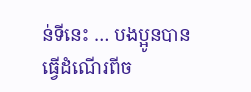ន់ទីនេះ … បងប្អូនបានធ្វើដំណើរពីច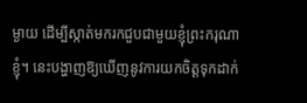ម្ងាយ ដើម្បីស្កាត់មករកជួបជាមួយខ្ញុំព្រះករុណាខ្ញុំ។ នេះបង្ហាញឱ្យឃើញនូវការយកចិត្តទុកដាក់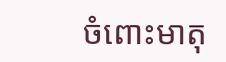ចំពោះមាតុ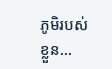ភូមិរបស់ខ្លួន…